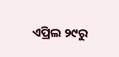ଏପ୍ରିଲ ୨୯ରୁ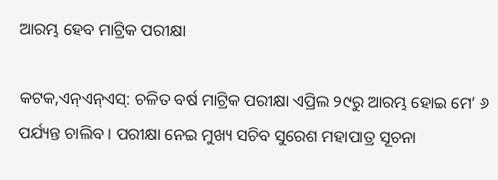ଆରମ୍ଭ ହେବ ମାଟ୍ରିକ ପରୀକ୍ଷା

କଟକ,ଏନ୍‌ଏନ୍‌ଏସ୍‌: ଚଳିତ ବର୍ଷ ମାଟ୍ରିକ ପରୀକ୍ଷା ଏପ୍ରିଲ ୨୯ରୁ ଆରମ୍ଭ ହୋଇ ମେ’ ୬ ପର୍ଯ୍ୟନ୍ତ ଚାଲିବ । ପରୀକ୍ଷା ନେଇ ମୁଖ୍ୟ ସଚିବ ସୁରେଶ ମହାପାତ୍ର ସୂଚନା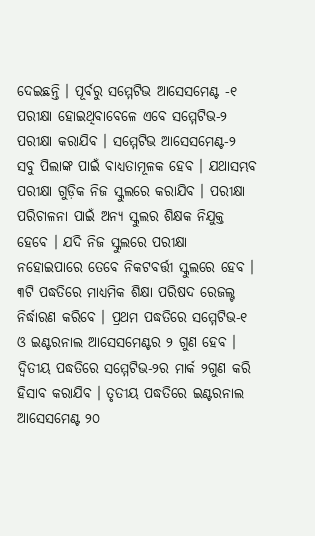ଦେଇଛନ୍ତି । ପୂର୍ବରୁ ସମ୍ମେଟିଭ ଆସେସମେଣ୍ଟ -୧ ପରୀକ୍ଷା ହୋଇଥିବାବେଳେ ଏବେ ସମ୍ମେଟିଭ-୨ ପରୀକ୍ଷା କରାଯିବ । ସମ୍ମେଟିଭ ଆସେସମେଣ୍ଟ-୨ ସବୁ ପିଲାଙ୍କ ପାଇଁ ବାଧ୍ୟତାମୂଳକ ହେବ । ଯଥାସମ୍ଭବ ପରୀକ୍ଷା ଗୁଡ଼ିକ ନିଜ ସ୍କୁଲରେ କରାଯିବ । ପରୀକ୍ଷା ପରିଚାଳନା ପାଇଁ ଅନ୍ୟ ସ୍କୁଲର ଶିକ୍ଷକ ନିଯୁକ୍ତ ହେବେ । ଯଦି ନିଜ ସ୍କୁଲରେ ପରୀକ୍ଷା ନହୋଇପାରେ ତେବେ ନିକଟବର୍ତ୍ତୀ ସ୍କୁଲରେ ହେବ । ୩ଟି ପଦ୍ଧତିରେ ମାଧ୍ୟମିକ ଶିକ୍ଷା ପରିଷଦ ରେଜଲ୍ଟ ନିର୍ଦ୍ଧାରଣ କରିବେ । ପ୍ରଥମ ପଦ୍ଧତିରେ ସମ୍ମେଟିଭ-୧ ଓ ଇଣ୍ଟରନାଲ ଆସେସମେଣ୍ଟର ୨ ଗୁଣ ହେବ । ଦ୍ୱିତୀୟ ପଦ୍ଧତିରେ ସମ୍ମେଟିଭ-୨ର ମାର୍କ ୨ଗୁଣ କରି ହିସାବ କରାଯିବ । ତୃତୀୟ ପଦ୍ଧତିରେ ଇଣ୍ଟରନାଲ ଆସେସମେଣ୍ଟ ୨୦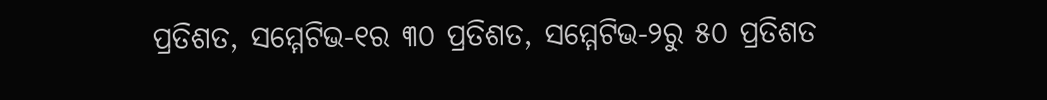ପ୍ରତିଶତ, ସମ୍ମେଟିଭ-୧ର ୩୦ ପ୍ରତିଶତ, ସମ୍ମେଟିଭ-୨ରୁ ୫୦ ପ୍ରତିଶତ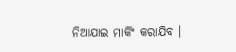ନିଆଯାଇ ମାର୍କିଂ କରାଯିବ ।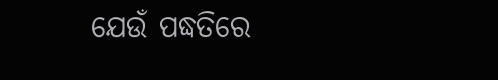ଯେଉଁ ପଦ୍ଧତିରେ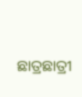ଛାତ୍ରଛାତ୍ରୀ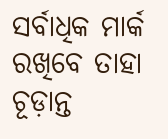ସର୍ବାଧିକ ମାର୍କ ରଖିବେ ତାହା ଚୂଡ଼ାନ୍ତ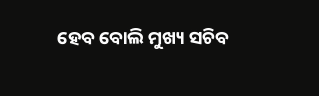ହେବ ବୋଲି ମୁଖ୍ୟ ସଚିବ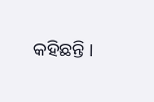କହିଛନ୍ତି ।